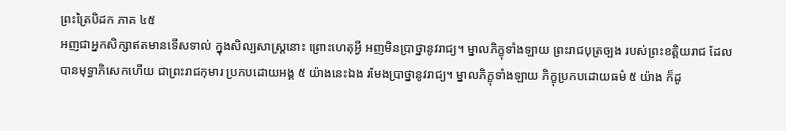ព្រះត្រៃបិដក ភាគ ៤៥
អញជាអ្នកសិក្សាឥតមានទើសទាល់ ក្នុងសិល្បសាស្រ្តនោះ ព្រោះហេតុអ្វី អញមិនប្រាថ្នានូវរាជ្យ។ ម្នាលភិក្ខុទាំងឡាយ ព្រះរាជបុត្រច្បង របស់ព្រះខត្តិយរាជ ដែលបានមុទ្ធាភិសេកហើយ ជាព្រះរាជកុមារ ប្រកបដោយអង្គ ៥ យ៉ាងនេះឯង រមែងប្រាថ្នានូវរាជ្យ។ ម្នាលភិក្ខុទាំងឡាយ ភិក្ខុប្រកបដោយធម៌ ៥ យ៉ាង ក៏ដូ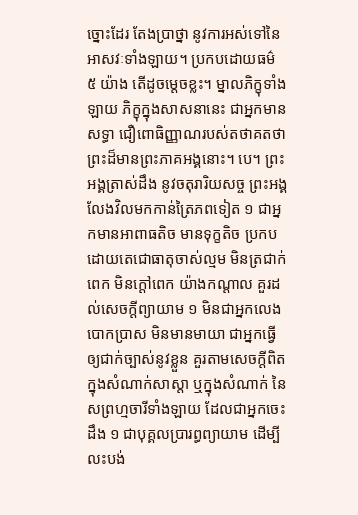ច្នោះដែរ តែងប្រាថ្នា នូវការអស់ទៅនៃអាសវៈទាំងឡាយ។ ប្រកបដោយធម៌ ៥ យ៉ាង តើដូចម្តេចខ្លះ។ ម្នាលភិក្ខុទាំងឡាយ ភិក្ខុក្នុងសាសនានេះ ជាអ្នកមានសទ្ធា ជឿពោធិញ្ញាណរបស់តថាគតថា ព្រះដ៏មានព្រះភាគអង្គនោះ។ បេ។ ព្រះអង្គត្រាស់ដឹង នូវចតុរារិយសច្ច ព្រះអង្គលែងវិលមកកាន់ត្រៃភពទៀត ១ ជាអ្នកមានអាពាធតិច មានទុក្ខតិច ប្រកបដោយតេជោធាតុចាស់ល្មម មិនត្រជាក់ពេក មិនក្តៅពេក យ៉ាងកណ្តាល គួរដល់សេចក្តីព្យាយាម ១ មិនជាអ្នកលេងបោកប្រាស មិនមានមាយា ជាអ្នកធ្វើឲ្យជាក់ច្បាស់នូវខ្លួន គួរតាមសេចក្តីពិត ក្នុងសំណាក់សាស្តា ឬក្នុងសំណាក់ នៃសព្រហ្មចារីទាំងឡាយ ដែលជាអ្នកចេះដឹង ១ ជាបុគ្គលប្រារព្ធព្យាយាម ដើម្បីលះបង់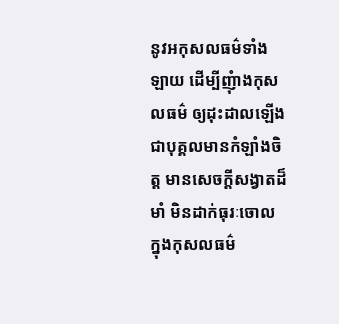នូវអកុសលធម៌ទាំងឡាយ ដើម្បីញុំាងកុសលធម៌ ឲ្យដុះដាលឡើង ជាបុគ្គលមានកំឡាំងចិត្ត មានសេចក្តីសង្វាតដ៏មាំ មិនដាក់ធុរៈចោល ក្នុងកុសលធម៌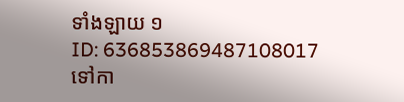ទាំងឡាយ ១
ID: 636853869487108017
ទៅកា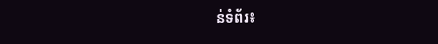ន់ទំព័រ៖